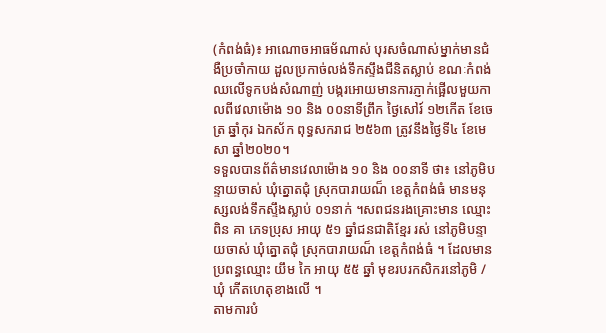(កំពង់ធំ)៖ អាណោចអាធម័ណាស់ បុរសចំណាស់ម្នាក់មានជំងឺប្រចាំកាយ ដួលប្រកាច់លង់ទឹកស្ទឹងជីនិតស្លាប់ ខណៈកំពង់ឈលើទូកបង់សំណាញ់ បង្ករអោយមានការភ្ញាក់ផ្អើលមួយកាលពីវេលាម៉ោង ១០ និង ០០នាទីព្រឹក ថ្ងៃសៅរ៍ ១២កើត ខែចេត្រ ឆ្នាំកុរ ឯកស័ក ពុទ្ធសករាជ ២៥៦៣ ត្រូវនឹងថ្ងៃទី៤ ខែមេសា ឆ្នាំ២០២០។
ទទួលបានព័ត៌មានវេលាម៉ោង ១០ និង ០០នាទី ថា៖ នៅភូមិបន្ទាយចាស់ ឃុំត្នោតជុំ ស្រុកបារាយណ៏ ខេត្តកំពង់ធំ មានមនុស្សលង់ទឹកស្ទឹងស្លាប់ ០១នាក់ ។សពជនរងគ្រោះមាន ឈ្មោះ ពិន គា ភេទប្រុស អាយុ ៥១ ឆ្នាំជនជាតិខ្មែរ រស់ នៅភូមិបន្ទាយចាស់ ឃុំត្នោតជុំ ស្រុកបារាយណ៏ ខេត្តកំពង់ធំ ។ ដែលមានប្រពន្ធឈ្មោះ យឹម កៃ អាយុ ៥៥ ឆ្នាំ មុខរបរកសិករនៅភូមិ /ឃុំ កើតហេតុខាងលើ ។
តាមការបំ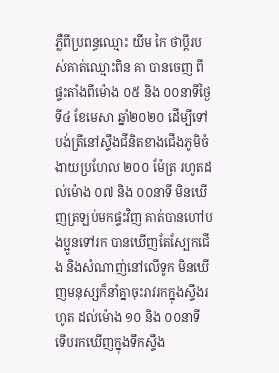ភ្លឺពីប្រពន្ធឈ្មោះ យឹម កៃ ថាប្ដីរបស់គាត់ឈ្មោះពិន គា បានចេញ ពីផ្ទះតាំងពីម៉ោង ០៥ និង ០០នាទីថ្ងៃទី៤ ខែមេសា ឆ្នាំ២០២០ ដើម្បីទៅបង់ត្រីនៅស្ទឹងជីនិតខាងជើងភូមិចំងាយប្រហែល ២០០ ម៉ែត្រ រហូតដល់ម៉ោង ០៧ និង ០០នាទី មិនឃើញត្រឡប់មកផ្ទះវិញ គាត់បានហៅបងប្អូនទៅរក បានឃើញតែស្បែកជើង និងសំណាញ់នៅលើទូក មិនឃើញមនុស្សក៏នាំគ្នាចុះរាវរកក្នុងស្ទឹងរហូត ដល់ម៉ោង ១០ និង ០០នាទី ទើបរកឃើញក្នុងទឹកស្ទឹង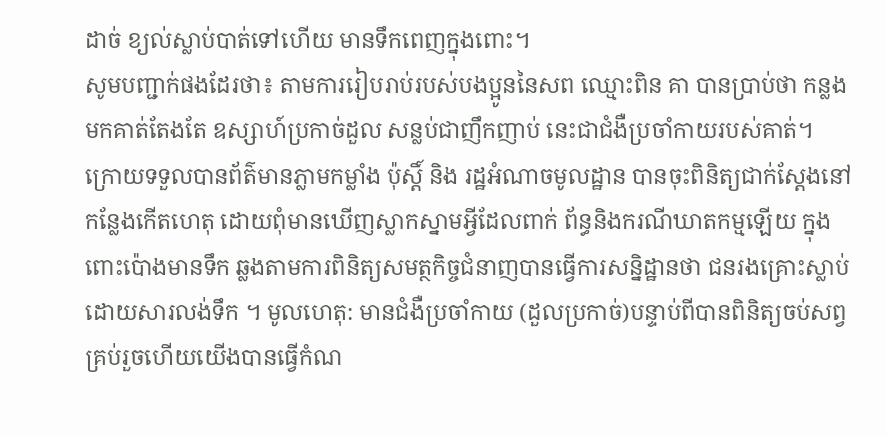ដាច់ ខ្យល់ស្លាប់បាត់ទៅហើយ មានទឹកពេញក្នុងពោះ។
សូមបញ្ជាក់ផងដែរថា៖ តាមការរៀបរាប់របស់បងប្អូននៃសព ឈ្មោះពិន គា បានប្រាប់ថា កន្លងមកគាត់តែងតែ ឧស្សាហ៍ប្រកាច់ដួល សន្លប់ជាញឹកញាប់ នេះជាជំងឺប្រចាំកាយរបស់គាត់។
ក្រោយទទួលបានព័ត៌មានភ្លាមកម្លាំង ប៉ុស្តិ៍ និង រដ្ឋអំណាចមូលដ្ឋាន បានចុះពិនិត្យជាក់ស្តែងនៅកន្លែងកើតហេតុ ដោយពុំមានឃើញស្លាកស្នាមអ្វីដែលពាក់ ព័ន្ធនិងករណីឃាតកម្មឡើយ ក្នុងពោះប៉ោងមានទឹក ឆ្លងតាមការពិនិត្យសមត្ថកិច្ចជំនាញបានធ្វើការសន្និដ្ឋានថា ជនរងគ្រោះស្លាប់ដោយសារលង់ទឹក ។ មូលហេតុ: មានជំងឺប្រចាំកាយ (ដួលប្រកាច់)បន្ទាប់ពីបានពិនិត្យចប់សព្វគ្រប់រួចហើយយើងបានធ្វើកំណ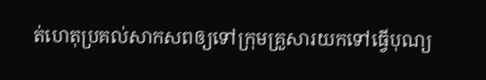ត់ហេតុប្រគល់សាកសពឲ្យទៅក្រុមគ្រួសារយកទៅធ្វើបុណ្យ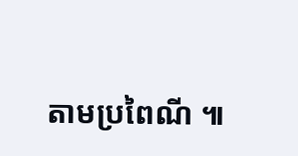តាមប្រពៃណី ៕